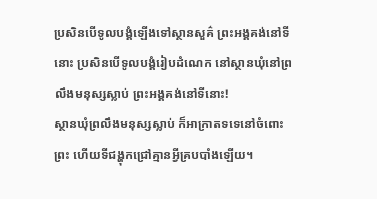ប្រសិនបើទូលបង្គំឡើងទៅស្ថានសួគ៌ ព្រះអង្គគង់នៅទីនោះ ប្រសិនបើទូលបង្គំរៀបដំណេក នៅស្ថានឃុំនៅព្រលឹងមនុស្សស្លាប់ ព្រះអង្គគង់នៅទីនោះ!
ស្ថានឃុំព្រលឹងមនុស្សស្លាប់ ក៏អាក្រាតទទេនៅចំពោះព្រះ ហើយទីជង្ហុកជ្រៅគ្មានអ្វីគ្របបាំងឡើយ។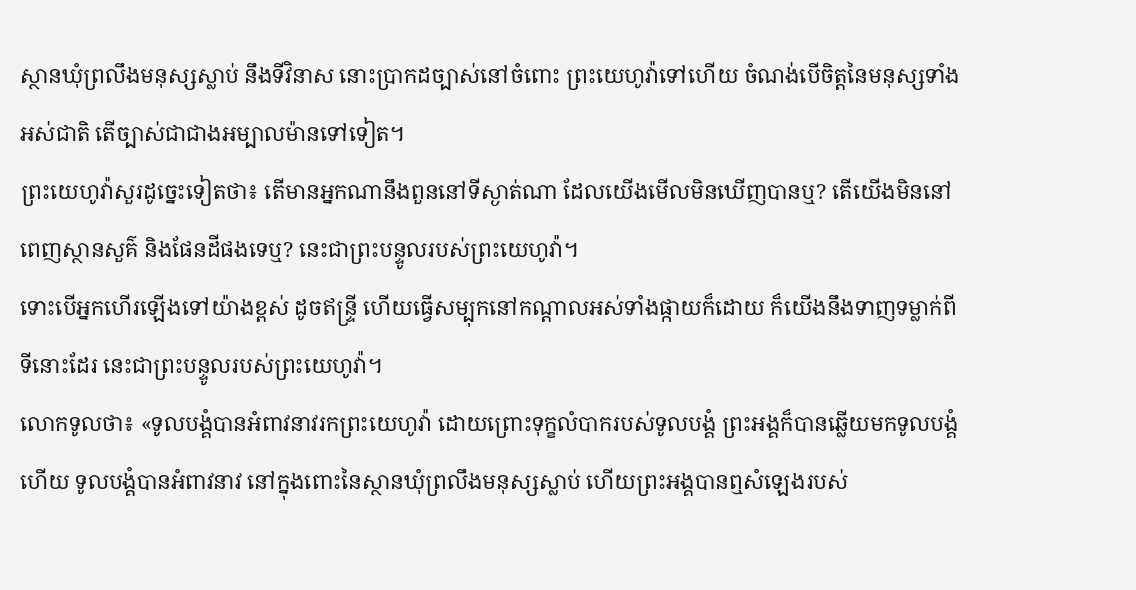ស្ថានឃុំព្រលឹងមនុស្សស្លាប់ នឹងទីវិនាស នោះប្រាកដច្បាស់នៅចំពោះ ព្រះយេហូវ៉ាទៅហើយ ចំណង់បើចិត្តនៃមនុស្សទាំងអស់ជាតិ តើច្បាស់ជាជាងអម្បាលម៉ានទៅទៀត។
ព្រះយេហូវ៉ាសួរដូច្នេះទៀតថា៖ តើមានអ្នកណានឹងពួននៅទីស្ងាត់ណា ដែលយើងមើលមិនឃើញបានឬ? តើយើងមិននៅពេញស្ថានសួគ៌ និងផែនដីផងទេឬ? នេះជាព្រះបន្ទូលរបស់ព្រះយេហូវ៉ា។
ទោះបើអ្នកហើរឡើងទៅយ៉ាងខ្ពស់ ដូចឥន្ទ្រី ហើយធ្វើសម្បុកនៅកណ្ដាលអស់ទាំងផ្កាយក៏ដោយ ក៏យើងនឹងទាញទម្លាក់ពីទីនោះដែរ នេះជាព្រះបន្ទូលរបស់ព្រះយេហូវ៉ា។
លោកទូលថា៖ «ទូលបង្គំបានអំពាវនាវរកព្រះយេហូវ៉ា ដោយព្រោះទុក្ខលំបាករបស់ទូលបង្គំ ព្រះអង្គក៏បានឆ្លើយមកទូលបង្គំហើយ ទូលបង្គំបានអំពាវនាវ នៅក្នុងពោះនៃស្ថានឃុំព្រលឹងមនុស្សស្លាប់ ហើយព្រះអង្គបានឮសំឡេងរបស់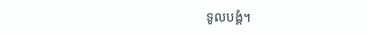ទូលបង្គំ។